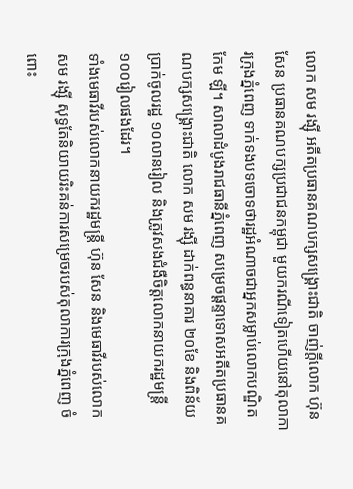លោក សម រង្ស៊ី អតីតប្រធានគណបក្សសង្គ្រោះជាតិ ចាញ់ក្តីលោក ហ៊ុន សែន ប្រធានគណបក្សប្រជាជនកម្ពុជា មួយករណីទៀតហើយនៅតុលាការក្រុងភ្នំពេញ ទាក់ទងបទចោទថារដ្ឋអំណាចជាអ្នកសម្លាប់លោកបណ្ឌិត កែម ឡី។ សាលាដំបូងរាជធានីភ្នំពេញ សម្រេចផ្ដន្ទាទោសអតីតប្រធានគណបក្សសង្គ្រោះជាតិ លោក សម រង្ស៊ី ដាក់ពន្ធនាគារ ២០ខែ និងពិន័យប្រាក់ចូលរដ្ឋ ១០លានរៀល និងត្រូវសងជំងឺចិត្តលោកនាយករដ្ឋមន្ត្រី ១០០រៀលផងដែរ។
ទាំងមេធាវីរបស់លោកនាយករដ្ឋមន្ត្រី ហ៊ុន សែន និងមេធាវីរបស់លោក សម រង្ស៊ី សុទ្ធតែនិយាយរិះគន់ការសម្រេចរបស់តុលាការក្រុងភ្នំពេញ ចំពោះ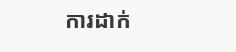ការដាក់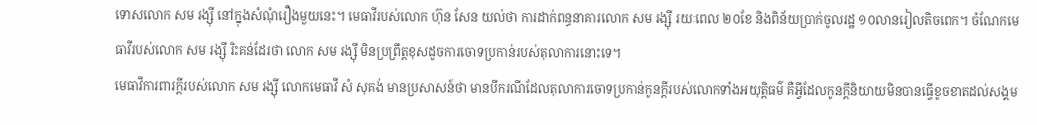ទោសលោក សម រង្ស៊ី នៅក្នុងសំណុំរឿងមួយនេះ។ មេធាវីរបស់លោក ហ៊ុន សែន យល់ថា ការដាក់ពន្ធនាគារលោក សម រង្ស៊ី រយៈពេល ២០ខែ និងពិន័យប្រាក់ចូលរដ្ឋ ១០លានរៀលតិចពេក។ ចំណែកមេធាវីរបស់លោក សម រង្ស៊ី រិះគន់ដែរថា លោក សម រង្ស៊ី មិនប្រព្រឹត្តខុសដូចការចោទប្រកាន់របស់តុលាការនោះទេ។
មេធាវីការពារក្តីរបស់លោក សម រង្ស៊ី លោកមេធាវី សំ សុគង់ មានប្រសាសន៍ថា មានបីករណីដែលតុលាការចោទប្រកាន់កូនក្តីរបស់លោកទាំងអយុត្តិធម៌ គឺអ្វីដែលកូនក្តីនិយាយមិនបានធ្វើខូចខាតដល់សង្គម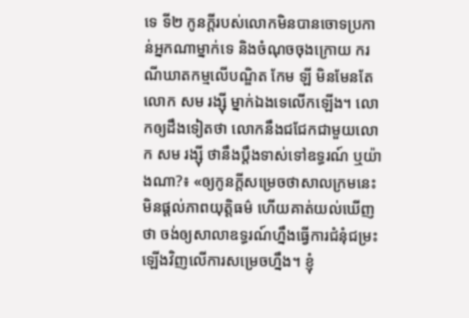ទេ ទី២ កូនក្តីរបស់លោកមិនបានចោទប្រកាន់អ្នកណាម្នាក់ទេ និងចំណុចចុងក្រោយ ករណីឃាតកម្មលើបណ្ឌិត កែម ឡី មិនមែនតែលោក សម រង្ស៊ី ម្នាក់ឯងទេលើកឡើង។ លោកឲ្យដឹងទៀតថា លោកនឹងជជែកជាមួយលោក សម រង្ស៊ី ថានឹងប្ដឹងទាស់ទៅឧទ្ធរណ៍ ឬយ៉ាងណា?៖ «ឲ្យកូនក្តីសម្រេចថាសាលក្រមនេះមិនផ្តល់ភាពយុត្តិធម៌ ហើយគាត់យល់ឃើញថា ចង់ឲ្យសាលាឧទ្ធរណ៍ហ្នឹងធ្វើការជំនុំជម្រះឡើងវិញលើការសម្រេចហ្នឹង។ ខ្ញុំ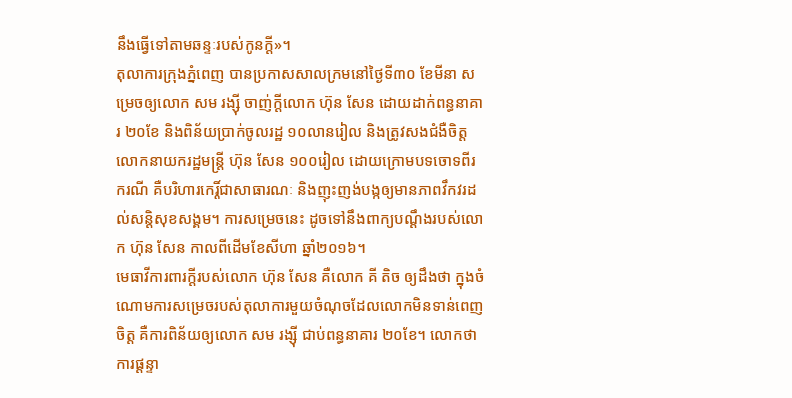នឹងធ្វើទៅតាមឆន្ទៈរបស់កូនក្តី»។
តុលាការក្រុងភ្នំពេញ បានប្រកាសសាលក្រមនៅថ្ងៃទី៣០ ខែមីនា សម្រេចឲ្យលោក សម រង្ស៊ី ចាញ់ក្តីលោក ហ៊ុន សែន ដោយដាក់ពន្ធនាគារ ២០ខែ និងពិន័យប្រាក់ចូលរដ្ឋ ១០លានរៀល និងត្រូវសងជំងឺចិត្តលោកនាយករដ្ឋមន្ត្រី ហ៊ុន សែន ១០០រៀល ដោយក្រោមបទចោទពីរករណី គឺបរិហារកេរ្តិ៍ជាសាធារណៈ និងញុះញង់បង្កឲ្យមានភាពវឹកវរដល់សន្តិសុខសង្គម។ ការសម្រេចនេះ ដូចទៅនឹងពាក្យបណ្ដឹងរបស់លោក ហ៊ុន សែន កាលពីដើមខែសីហា ឆ្នាំ២០១៦។
មេធាវីការពារក្តីរបស់លោក ហ៊ុន សែន គឺលោក គី តិច ឲ្យដឹងថា ក្នុងចំណោមការសម្រេចរបស់តុលាការមួយចំណុចដែលលោកមិនទាន់ពេញចិត្ត គឺការពិន័យឲ្យលោក សម រង្ស៊ី ជាប់ពន្ធនាគារ ២០ខែ។ លោកថា ការផ្ដន្ទា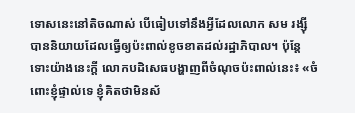ទោសនេះនៅតិចណាស់ បើធៀបទៅនឹងអ្វីដែលលោក សម រង្ស៊ី បាននិយាយដែលធ្វើឲ្យប៉ះពាល់ខូចខាតដល់រដ្ឋាភិបាល។ ប៉ុន្តែទោះយ៉ាងនេះក្តី លោកបដិសេធបង្ហាញពីចំណុចប៉ះពាល់នេះ៖ «ចំពោះខ្ញុំផ្ទាល់ទេ ខ្ញុំគិតថាមិនស័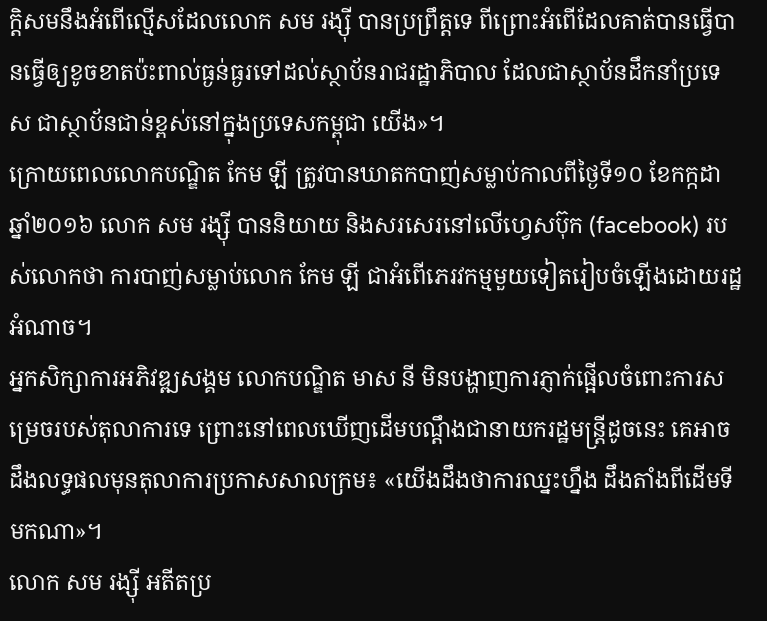ក្ដិសមនឹងអំពើល្មើសដែលលោក សម រង្ស៊ី បានប្រព្រឹត្តទេ ពីព្រោះអំពើដែលគាត់បានធ្វើបានធ្វើឲ្យខូចខាតប៉ះពាល់ធ្ងន់ធ្ងរទៅដល់ស្ថាប័នរាជរដ្ឋាភិបាល ដែលជាស្ថាប័នដឹកនាំប្រទេស ជាស្ថាប័នជាន់ខ្ពស់នៅក្នុងប្រទេសកម្ពុជា យើង»។
ក្រោយពេលលោកបណ្ឌិត កែម ឡី ត្រូវបានឃាតកបាញ់សម្លាប់កាលពីថ្ងៃទី១០ ខែកក្កដា ឆ្នាំ២០១៦ លោក សម រង្ស៊ី បាននិយាយ និងសរសេរនៅលើហ្វេសប៊ុក (facebook) របស់លោកថា ការបាញ់សម្លាប់លោក កែម ឡី ជាអំពើភេរវកម្មមួយទៀតរៀបចំឡើងដោយរដ្ឋអំណាច។
អ្នកសិក្សាការអភិវឌ្ឍសង្គម លោកបណ្ឌិត មាស នី មិនបង្ហាញការភ្ញាក់ផ្អើលចំពោះការសម្រេចរបស់តុលាការទេ ព្រោះនៅពេលឃើញដើមបណ្ដឹងជានាយករដ្ឋមន្ត្រីដូចនេះ គេអាចដឹងលទ្ធផលមុនតុលាការប្រកាសសាលក្រម៖ «យើងដឹងថាការឈ្នះហ្នឹង ដឹងតាំងពីដើមទីមកណា»។
លោក សម រង្ស៊ី អតីតប្រ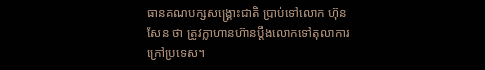ធានគណបក្សសង្គ្រោះជាតិ ប្រាប់ទៅលោក ហ៊ុន សែន ថា ត្រូវក្លាហានហ៊ានប្ដឹងលោកទៅតុលាការក្រៅប្រទេស។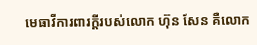មេធាវីការពារក្តីរបស់លោក ហ៊ុន សែន គឺលោក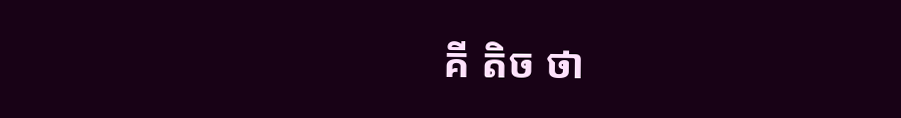គី តិច ថា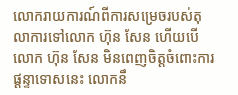លោករាយការណ៍ពីការសម្រេចរបស់តុលាការទៅលោក ហ៊ុន សែន ហើយបើលោក ហ៊ុន សែន មិនពេញចិត្តចំពោះការផ្ដន្ទាទោសនេះ លោកនឹ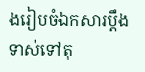ងរៀបចំឯកសារប្ដឹងទាស់ទៅតុ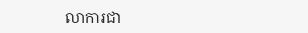លាការជា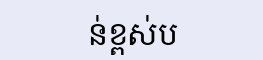ន់ខ្ពស់ប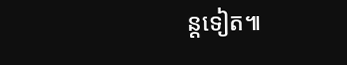ន្តទៀត៕